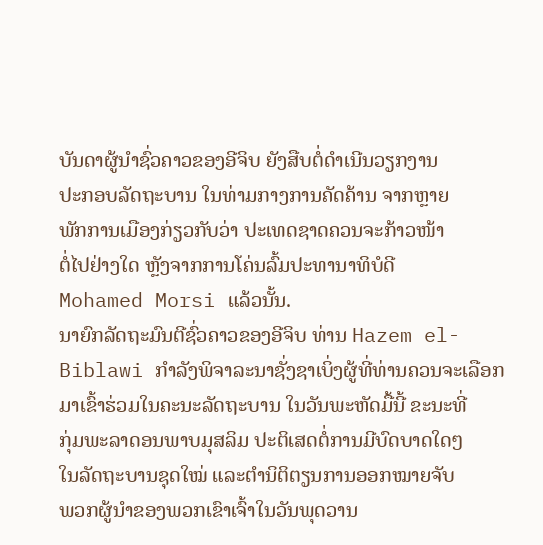ບັນດາຜູ້ນໍາຊົ່ວຄາວຂອງອີຈິບ ຍັງສືບຕໍ່ດໍາເນີນວຽກງານ
ປະກອບລັດຖະບານ ໃນທ່າມກາງການຄັດຄ້ານ ຈາກຫຼາຍ
ພັກການເມືອງກ່ຽວກັບວ່າ ປະເທດຊາດຄວນຈະກ້າວໜ້າ
ຕໍ່ໄປຢ່າງໃດ ຫຼັງຈາກການໂຄ່ນລົ້ມປະທານາທິບໍດີ
Mohamed Morsi ແລ້ວນັ້ນ.
ນາຍົກລັດຖະມົນຕີຊົ່ວຄາວຂອງອີຈິບ ທ່ານ Hazem el-
Biblawi ກໍາລັງພິຈາລະນາຊັ່ງຊາເບິ່ງຜູ້ທີ່ທ່ານຄວນຈະເລືອກ
ມາເຂົ້າຮ່ວມໃນຄະນະລັດຖະບານ ໃນວັນພະຫັດມື້ນີ້ ຂະນະທີ່
ກຸ່ມພະລາດອນພາບມຸສລິມ ປະຕິເສດຕໍ່ການມີບົດບາດໃດໆ
ໃນລັດຖະບານຊຸດໃໝ່ ແລະຕໍານິຕິຕຽນການອອກໝາຍຈັບ
ພວກຜູ້ນໍາຂອງພວກເຂົາເຈົ້າໃນວັນພຸດວານ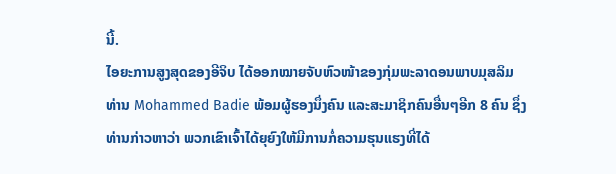ນີ້.
ໄອຍະການສູງສຸດຂອງອີຈິບ ໄດ້ອອກໝາຍຈັບຫົວໜ້າຂອງກຸ່ມພະລາດອນພາບມຸສລິມ
ທ່ານ Mohammed Badie ພ້ອມຜູ້ຮອງນຶ່ງຄົນ ແລະສະມາຊິກຄົນອື່ນໆອີກ 8 ຄົນ ຊຶ່ງ
ທ່ານກ່າວຫາວ່າ ພວກເຂົາເຈົ້າໄດ້ຍຸຍົງໃຫ້ມີການກໍ່ຄວາມຮຸນແຮງທີ່ໄດ້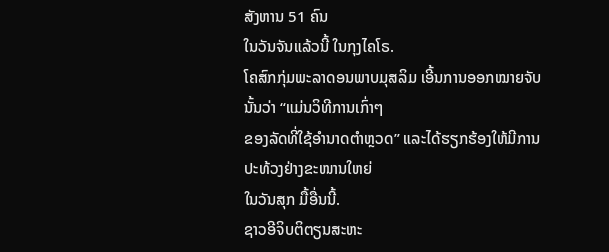ສັງຫານ 51 ຄົນ
ໃນວັນຈັນແລ້ວນີ້ ໃນກຸງໄຄໂຣ.
ໂຄສົກກຸ່ມພະລາດອນພາບມຸສລິມ ເອີ້ນການອອກໝາຍຈັບນັ້ນວ່າ “ແມ່ນວິທີການເກົ່າໆ
ຂອງລັດທີ່ໃຊ້ອໍານາດຕໍາຫຼວດ” ແລະໄດ້ຮຽກຮ້ອງໃຫ້ມີການປະທ້ວງຢ່າງຂະໜານໃຫຍ່
ໃນວັນສຸກ ມື້ອື່ນນີ້.
ຊາວອີຈິບຕິຕຽນສະຫະ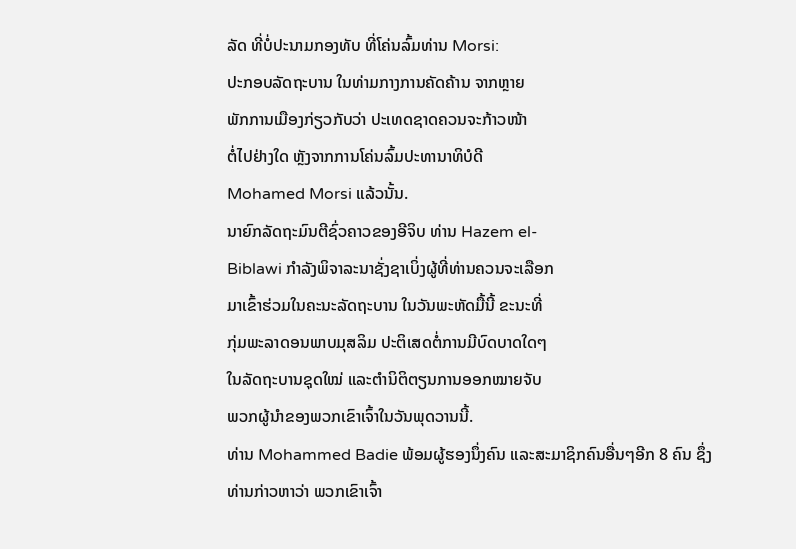ລັດ ທີ່ບໍ່ປະນາມກອງທັບ ທີ່ໂຄ່ນລົ້ມທ່ານ Morsi:
ປະກອບລັດຖະບານ ໃນທ່າມກາງການຄັດຄ້ານ ຈາກຫຼາຍ
ພັກການເມືອງກ່ຽວກັບວ່າ ປະເທດຊາດຄວນຈະກ້າວໜ້າ
ຕໍ່ໄປຢ່າງໃດ ຫຼັງຈາກການໂຄ່ນລົ້ມປະທານາທິບໍດີ
Mohamed Morsi ແລ້ວນັ້ນ.
ນາຍົກລັດຖະມົນຕີຊົ່ວຄາວຂອງອີຈິບ ທ່ານ Hazem el-
Biblawi ກໍາລັງພິຈາລະນາຊັ່ງຊາເບິ່ງຜູ້ທີ່ທ່ານຄວນຈະເລືອກ
ມາເຂົ້າຮ່ວມໃນຄະນະລັດຖະບານ ໃນວັນພະຫັດມື້ນີ້ ຂະນະທີ່
ກຸ່ມພະລາດອນພາບມຸສລິມ ປະຕິເສດຕໍ່ການມີບົດບາດໃດໆ
ໃນລັດຖະບານຊຸດໃໝ່ ແລະຕໍານິຕິຕຽນການອອກໝາຍຈັບ
ພວກຜູ້ນໍາຂອງພວກເຂົາເຈົ້າໃນວັນພຸດວານນີ້.
ທ່ານ Mohammed Badie ພ້ອມຜູ້ຮອງນຶ່ງຄົນ ແລະສະມາຊິກຄົນອື່ນໆອີກ 8 ຄົນ ຊຶ່ງ
ທ່ານກ່າວຫາວ່າ ພວກເຂົາເຈົ້າ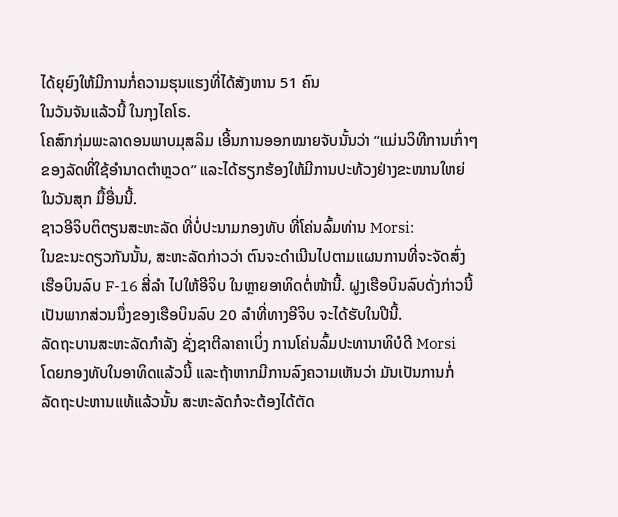ໄດ້ຍຸຍົງໃຫ້ມີການກໍ່ຄວາມຮຸນແຮງທີ່ໄດ້ສັງຫານ 51 ຄົນ
ໃນວັນຈັນແລ້ວນີ້ ໃນກຸງໄຄໂຣ.
ໂຄສົກກຸ່ມພະລາດອນພາບມຸສລິມ ເອີ້ນການອອກໝາຍຈັບນັ້ນວ່າ “ແມ່ນວິທີການເກົ່າໆ
ຂອງລັດທີ່ໃຊ້ອໍານາດຕໍາຫຼວດ” ແລະໄດ້ຮຽກຮ້ອງໃຫ້ມີການປະທ້ວງຢ່າງຂະໜານໃຫຍ່
ໃນວັນສຸກ ມື້ອື່ນນີ້.
ຊາວອີຈິບຕິຕຽນສະຫະລັດ ທີ່ບໍ່ປະນາມກອງທັບ ທີ່ໂຄ່ນລົ້ມທ່ານ Morsi:
ໃນຂະນະດຽວກັນນັ້ນ, ສະຫະລັດກ່າວວ່າ ຕົນຈະດໍາເນີນໄປຕາມແຜນການທີ່ຈະຈັດສົ່ງ
ເຮືອບິນລົບ F-16 ສີ່ລໍາ ໄປໃຫ້ອີຈິບ ໃນຫຼາຍອາທິດຕໍ່ໜ້ານີ້. ຝູງເຮືອບິນລົບດັ່ງກ່າວນີ້
ເປັນພາກສ່ວນນຶ່ງຂອງເຮືອບິນລົບ 20 ລໍາທີ່ທາງອີຈິບ ຈະໄດ້ຮັບໃນປີນີ້.
ລັດຖະບານສະຫະລັດກໍາລັງ ຊັ່ງຊາຕີລາຄາເບິ່ງ ການໂຄ່ນລົ້ມປະທານາທິບໍດີ Morsi
ໂດຍກອງທັບໃນອາທິດແລ້ວນີ້ ແລະຖ້າຫາກມີການລົງຄວາມເຫັນວ່າ ມັນເປັນການກໍ່
ລັດຖະປະຫານແທ້ແລ້ວນັ້ນ ສະຫະລັດກໍຈະຕ້ອງໄດ້ຕັດ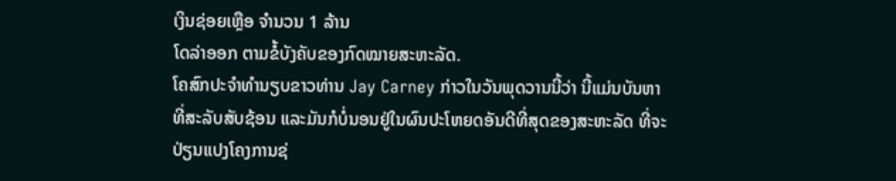ເງິນຊ່ອຍເຫຼືອ ຈໍານວນ 1 ລ້ານ
ໂດລ່າອອກ ຕາມຂໍ້ບັງຄັບຂອງກົດໝາຍສະຫະລັດ.
ໂຄສົກປະຈໍາທໍານຽບຂາວທ່ານ Jay Carney ກ່າວໃນວັນພຸດວານນີ້ວ່າ ນີ້ແມ່ນບັນຫາ
ທີ່ສະລັບສັບຊ້ອນ ແລະມັນກໍບໍ່ນອນຢູ່ໃນຜົນປະໂຫຍດອັນດີທີ່ສຸດຂອງສະຫະລັດ ທີ່ຈະ
ປ່ຽນແປງໂຄງການຊ່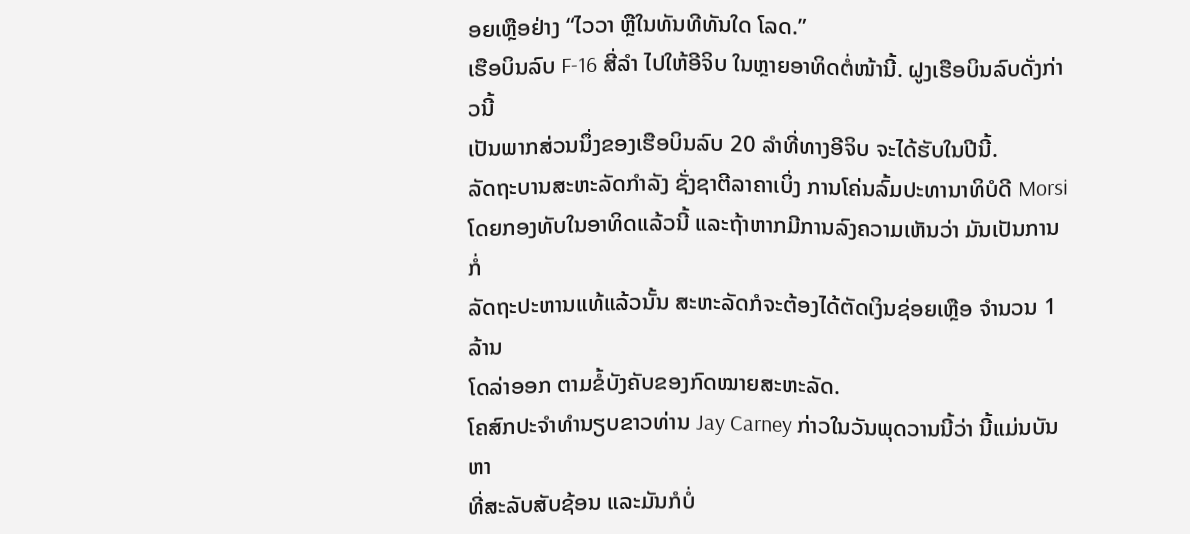ອຍເຫຼືອຢ່າງ “ໄວວາ ຫຼືໃນທັນທີທັນໃດ ໂລດ.”
ເຮືອບິນລົບ F-16 ສີ່ລໍາ ໄປໃຫ້ອີຈິບ ໃນຫຼາຍອາທິດຕໍ່ໜ້ານີ້. ຝູງເຮືອບິນລົບດັ່ງກ່າວນີ້
ເປັນພາກສ່ວນນຶ່ງຂອງເຮືອບິນລົບ 20 ລໍາທີ່ທາງອີຈິບ ຈະໄດ້ຮັບໃນປີນີ້.
ລັດຖະບານສະຫະລັດກໍາລັງ ຊັ່ງຊາຕີລາຄາເບິ່ງ ການໂຄ່ນລົ້ມປະທານາທິບໍດີ Morsi
ໂດຍກອງທັບໃນອາທິດແລ້ວນີ້ ແລະຖ້າຫາກມີການລົງຄວາມເຫັນວ່າ ມັນເປັນການກໍ່
ລັດຖະປະຫານແທ້ແລ້ວນັ້ນ ສະຫະລັດກໍຈະຕ້ອງໄດ້ຕັດເງິນຊ່ອຍເຫຼືອ ຈໍານວນ 1 ລ້ານ
ໂດລ່າອອກ ຕາມຂໍ້ບັງຄັບຂອງກົດໝາຍສະຫະລັດ.
ໂຄສົກປະຈໍາທໍານຽບຂາວທ່ານ Jay Carney ກ່າວໃນວັນພຸດວານນີ້ວ່າ ນີ້ແມ່ນບັນຫາ
ທີ່ສະລັບສັບຊ້ອນ ແລະມັນກໍບໍ່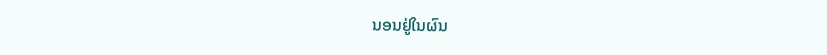ນອນຢູ່ໃນຜົນ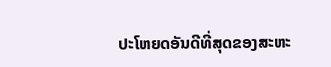ປະໂຫຍດອັນດີທີ່ສຸດຂອງສະຫະ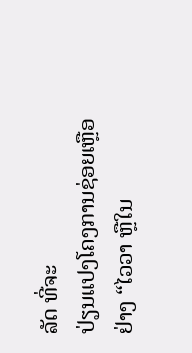ລັດ ທີ່ຈະ
ປ່ຽນແປງໂຄງການຊ່ອຍເຫຼືອຢ່າງ “ໄວວາ ຫຼືໃນ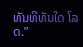ທັນທີທັນໃດ ໂລດ.”